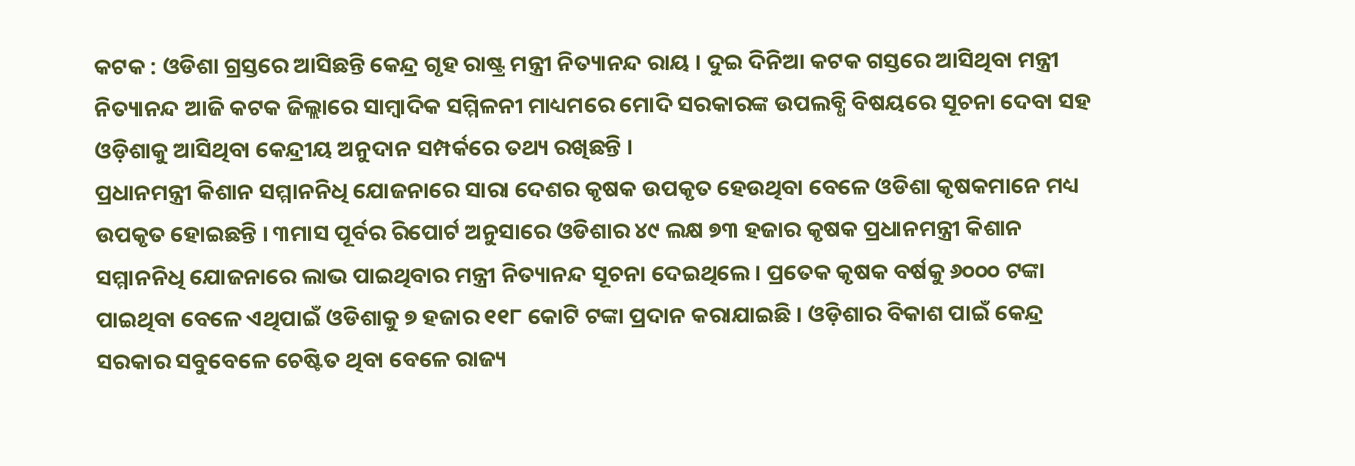କଟକ : ଓଡିଶା ଗ୍ରସ୍ତରେ ଆସିଛନ୍ତି କେନ୍ଦ୍ର ଗୃହ ରାଷ୍ଟ୍ର ମନ୍ତ୍ରୀ ନିତ୍ୟାନନ୍ଦ ରାୟ । ଦୁଇ ଦିନିଆ କଟକ ଗସ୍ତରେ ଆସିଥିବା ମନ୍ତ୍ରୀ ନିତ୍ୟାନନ୍ଦ ଆଜି କଟକ ଜିଲ୍ଲାରେ ସାମ୍ବାଦିକ ସମ୍ମିଳନୀ ମାଧ୍ୟମରେ ମୋଦି ସରକାରଙ୍କ ଉପଲବ୍ଧି ବିଷୟରେ ସୂଚନା ଦେବା ସହ ଓଡ଼ିଶାକୁ ଆସିଥିବା କେନ୍ଦ୍ରୀୟ ଅନୁଦାନ ସମ୍ପର୍କରେ ତଥ୍ୟ ରଖିଛନ୍ତି ।
ପ୍ରଧାନମନ୍ତ୍ରୀ କିଶାନ ସମ୍ମାନନିଧି ଯୋଜନାରେ ସାରା ଦେଶର କୃଷକ ଉପକୃତ ହେଉଥିବା ବେଳେ ଓଡିଶା କୃଷକମାନେ ମଧ୍ୟ ଉପକୃତ ହୋଇଛନ୍ତି । ୩ମାସ ପୂର୍ବର ରିପୋର୍ଟ ଅନୁସାରେ ଓଡିଶାର ୪୯ ଲକ୍ଷ ୭୩ ହଜାର କୃଷକ ପ୍ରଧାନମନ୍ତ୍ରୀ କିଶାନ ସମ୍ମାନନିଧି ଯୋଜନାରେ ଲାଭ ପାଇଥିବାର ମନ୍ତ୍ରୀ ନିତ୍ୟାନନ୍ଦ ସୂଚନା ଦେଇଥିଲେ । ପ୍ରତେକ କୃଷକ ବର୍ଷକୁ ୬୦୦୦ ଟଙ୍କା ପାଇଥିବା ବେଳେ ଏଥିପାଇଁ ଓଡିଶାକୁ ୭ ହଜାର ୧୧୮ କୋଟି ଟଙ୍କା ପ୍ରଦାନ କରାଯାଇଛି । ଓଡ଼ିଶାର ବିକାଶ ପାଇଁ କେନ୍ଦ୍ର ସରକାର ସବୁବେଳେ ଚେଷ୍ଟିତ ଥିବା ବେଳେ ରାଜ୍ୟ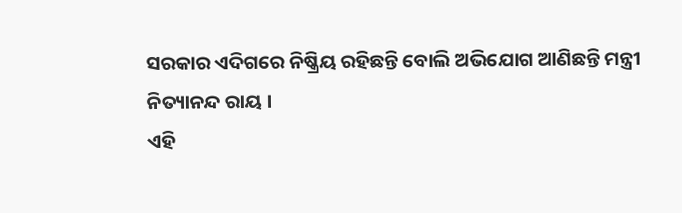ସରକାର ଏଦିଗରେ ନିଷ୍କ୍ରିୟ ରହିଛନ୍ତି ବୋଲି ଅଭିଯୋଗ ଆଣିଛନ୍ତି ମନ୍ତ୍ରୀ ନିତ୍ୟାନନ୍ଦ ରାୟ ।
ଏହି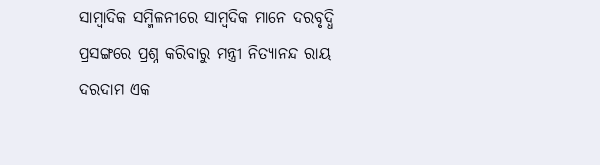ସାମ୍ବାଦିକ ସମ୍ମିଳନୀରେ ସାମ୍ୱଦିକ ମାନେ ଦରବୃଦ୍ଧି ପ୍ରସଙ୍ଗରେ ପ୍ରଶ୍ନ କରିବାରୁ ମନ୍ତ୍ରୀ ନିତ୍ୟାନନ୍ଦ ରାୟ ଦରଦାମ ଏକ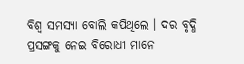ବିଶ୍ୱ ସମସ୍ୟା ବୋଲି କପିଥିଲେ । ଦର ବୃଦ୍ଧି ପ୍ରସଙ୍ଗକୁ ନେଇ ବିରୋଧୀ ମାନେ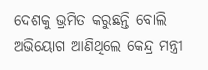ଦେଶକୁ ଭ୍ରମିତ କରୁଛନ୍ତି ବୋଲି ଅଭିୟୋଗ ଆଣିଥିଲେ କେନ୍ଦ୍ର ମନ୍ତ୍ରୀ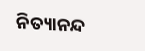ନିତ୍ୟାନନ୍ଦ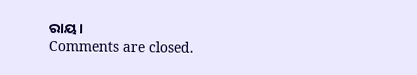ରାୟ ।
Comments are closed.